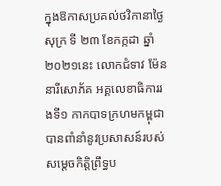ក្នុងឱកាសប្រគល់ថវិកានាថ្ងៃសុក្រ ទី ២៣ ខែកក្កដា ឆ្នាំ២០២១នេះ លោកជំទាវ ម៉ែន នារីសោភ័គ អគ្គលេខាធិការរងទី១ កាកបាទក្រហមកម្ពុជា បានពាំនាំនូវប្រសាសន៍របស់ សម្តេចកិត្តិព្រឹទ្ធប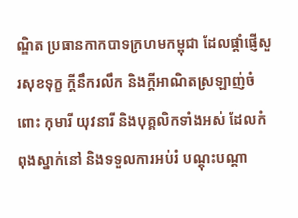ណ្ឌិត ប្រធានកាកបាទក្រហមកម្ពុជា ដែលផ្តាំផ្ញើសួរសុខទុក្ខ ក្តីនឹករលឹក និងក្តីអាណិតស្រឡាញ់ចំពោះ កុមារី យុវនារី និងបុគ្គលិកទាំងអស់ ដែលកំពុងស្នាក់នៅ និងទទួលការអប់រំ បណ្តុះបណ្តា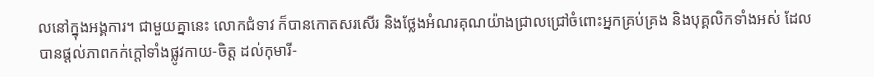លនៅក្នុងអង្គការ។ ជាមួយគ្នានេះ លោកជំទាវ ក៏បានកោតសរសើរ និងថ្លែងអំណរគុណយ៉ាងជ្រាលជ្រៅចំពោះអ្នកគ្រប់គ្រង និងបុគ្គលិកទាំងអស់ ដែលបានផ្តល់ភាពកក់ក្តៅទាំងផ្លូវកាយ-ចិត្ត ដល់កុមារី-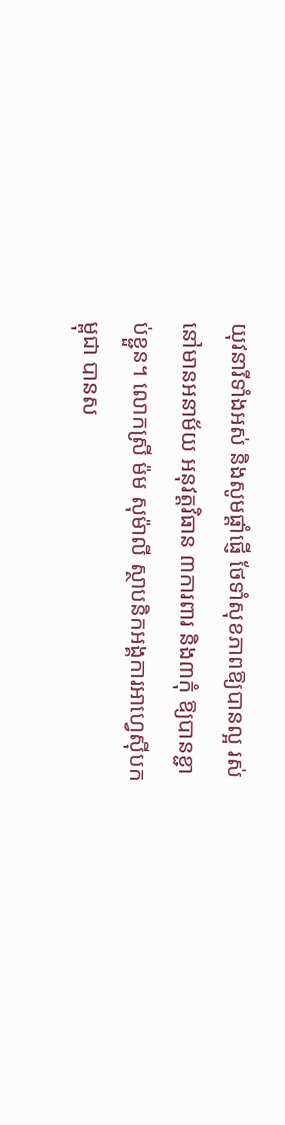យុវនារីទាំងអស់ និងសូមផ្តាំផ្ញើ ថែទាំសុខភាពឱ្យបានល្អ រស់នៅមានអនាម័យ អនុវត្តវិធាន ៣ការពារ និង៣កុំ ឱ្យបានខ្ជាប់ខ្ជួន។ លោកស្រី ម៉ម សុម៉ាលី ស្ថាបនិកអង្គការអាហ្វេស៊ីបកម្ពុជា បានស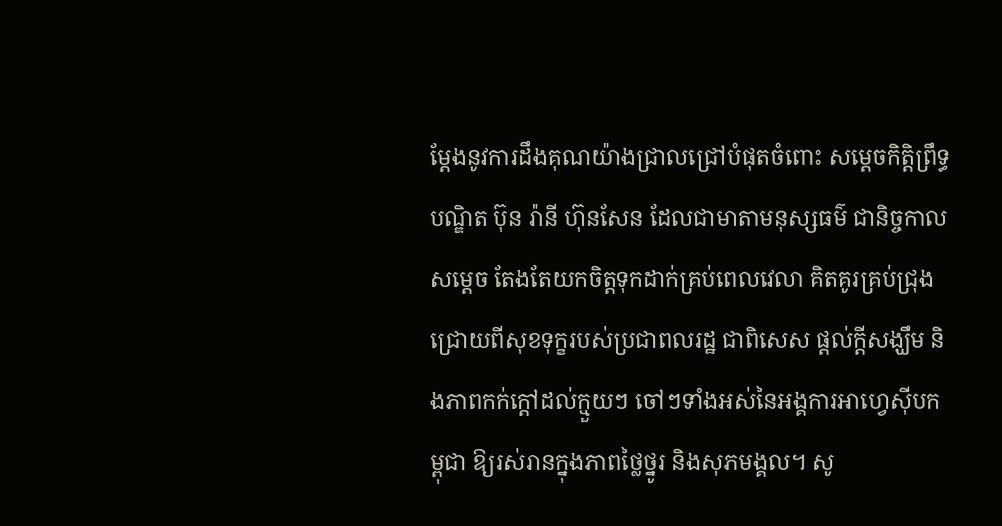ម្តែងនូវការដឹងគុណយ៉ាងជ្រាលជ្រៅបំផុតចំពោះ សម្ដេចកិត្តិព្រឹទ្ធបណ្ឌិត ប៊ុន រ៉ានី ហ៊ុនសែន ដែលជាមាតាមនុស្សធម៌ ជានិច្ចកាល សម្តេច តែងតែយកចិត្ដទុកដាក់គ្រប់ពេលវេលា គិតគូរគ្រប់ជ្រុងជ្រោយពីសុខទុក្ខរបស់ប្រជាពលរដ្ឋ ជាពិសេស ផ្តល់ក្តីសង្ឃឹម និងភាពកក់ក្តៅដល់ក្មួយៗ ចៅៗទាំងអស់នៃអង្គការអាហ្វេស៊ីបកម្ពុជា ឱ្យរស់រានក្នុងភាពថ្លៃថ្នូរ និងសុភមង្គល។ សូ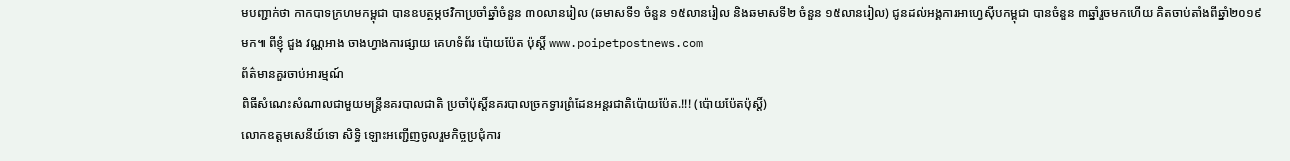មបញ្ជាក់ថា កាកបាទក្រហមកម្ពុជា បានឧបត្ថម្ភថវិកាប្រចាំឆ្នាំចំនួន ៣០លានរៀល (ឆមាសទី១ ចំនួន ១៥លានរៀល និងឆមាសទី២ ចំនួន ១៥លានរៀល) ជូនដល់អង្គការអាហ្វេស៊ីបកម្ពុជា បានចំនួន ៣ឆ្នាំរួចមកហេីយ គិតចាប់តាំងពីឆ្នាំ២០១៩មក៕ ពីខ្ញុំ ជួង វណ្ណអាង ចាងហ្វាងការផ្សាយ គេហទំព័រ ប៉ោយប៉ែត ប៉ុស្តិ៍ www.poipetpostnews.com
ព័ត៌មានគួរចាប់អារម្មណ៍
ពិធីសំណេះសំណាលជាមួយមន្ត្រីនគរបាលជាតិ ប្រចាំប៉ុស្តិ៍នគរបាលច្រកទ្វារព្រំដែនអន្តរជាតិប៉ោយប៉ែត.!!! (ប៉ោយប៉ែតប៉ុស្តិ៍)
លោកឧត្តមសេនីយ៍ទោ សិទ្ធិ ឡោះអញ្ជើញចូលរួមកិច្ចប្រជុំការ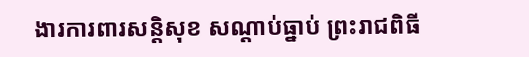ងារការពារសន្តិសុខ សណ្តាប់ធ្នាប់ ព្រះរាជពិធី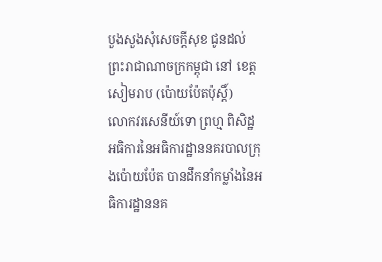បួងសួងសុំសេចក្តីសុខ ជូនដល់ព្រះរាជាណាចក្រកម្ពុជា នៅ ខេត្តសៀមរាប (ប៉ោយប៉ែតប៉ុស្តិ៍)
លោកវរសេនីយ៍ទោ ព្រហ្ម ពិសិដ្ឋ អធិការនៃអធិការដ្ឋាននគរបាលក្រុងប៉ោយប៉ែត បានដឹកនាំកម្លាំងនៃអធិការដ្ឋាននគ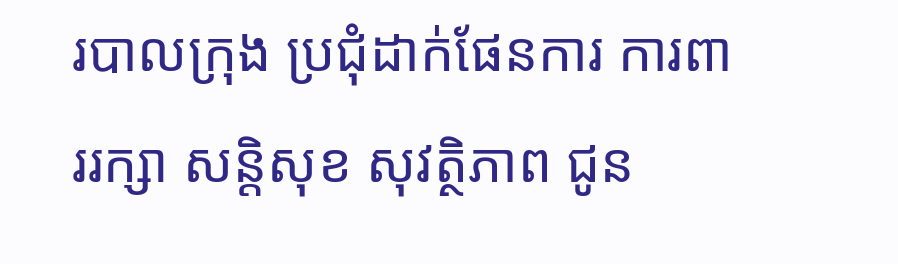របាលក្រុង ប្រជុំដាក់ផែនការ ការពាររក្សា សន្តិសុខ សុវត្ថិភាព ជូន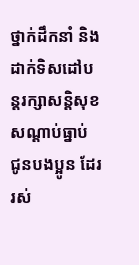ថ្នាក់ដឹកនាំ និងដាក់ទិសដៅបន្តរក្សាសន្តិសុខសណ្ដាប់ធ្នាប់ ជូនបងប្អូន ដែររស់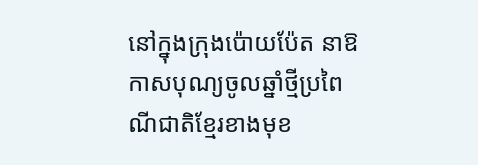នៅក្នុងក្រុងប៉ោយប៉ែត នាឱកាសបុណ្យចូលឆ្នាំថ្មីប្រពៃណីជាតិខ្មែរខាងមុខ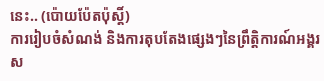នេះ.. (ប៉ោយប៉ែតប៉ុស្តិ៍)
ការរៀបចំសំណង់ និងការតុបតែងផ្សេងៗនៃព្រឹត្តិការណ៍អង្គរស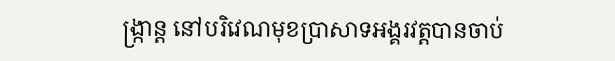ង្ក្រាន្ត នៅបរិវេណមុខប្រាសាទអង្គរវត្តបានចាប់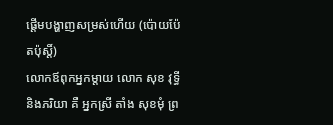ផ្តើមបង្ហាញសម្រស់ហើយ (ប៉ោយប៉ែតប៉ុស្តិ៍)
លោកឪពុកអ្នកម្តាយ លោក សុខ វុទ្ធី និងភរិយា គឺ អ្នកស្រី តាំង សុខមុំ ព្រ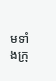មទាំងក្រុ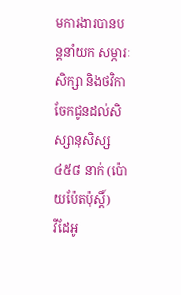មការងារបានបន្តនាំយក សម្ភារៈសិក្សា និងថវិកា ចែកជូនដល់សិស្សានុសិស្ស ៤៥៨ នាក់ (ប៉ោយប៉ែតប៉ុស្តិ៍)
វីដែអូ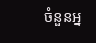ចំនួនអ្ន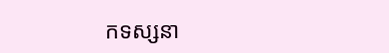កទស្សនា